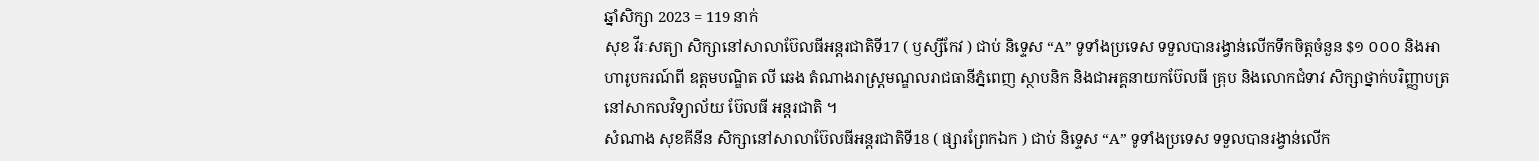ឆ្នាំសិក្សា 2023 = 119 នាក់
សុខ វីរៈសត្យា សិក្សានៅសាលាប៊ែលធីអន្តរជាតិទី17 ( ឫស្សីកែវ ) ជាប់ និទ្ទេស “A” ទូទាំងប្រទេស ទទួលបានរង្វាន់លើកទឹកចិត្តចំនួន $១ ០០០ និងអាហារូបករណ៍ពី ឧត្តមបណ្ឌិត លី ឆេង តំណាងរាស្រ្តមណ្ឌលរាជធានីភ្នំពេញ ស្ថាបនិក និងជាអគ្គនាយកប៊ែលធី គ្រុប និងលោកជំទាវ សិក្សាថ្នាក់បរិញ្ញាបត្រ នៅសាកលវិទ្យាល័យ ប៊ែលធី អន្តរជាតិ ។
សំណាង សុខគីនីន សិក្សានៅសាលាប៊ែលធីអន្តរជាតិទី18 ( ផ្សារព្រែកឯក ) ជាប់ និទ្ទេស “A” ទូទាំងប្រទេស ទទួលបានរង្វាន់លើក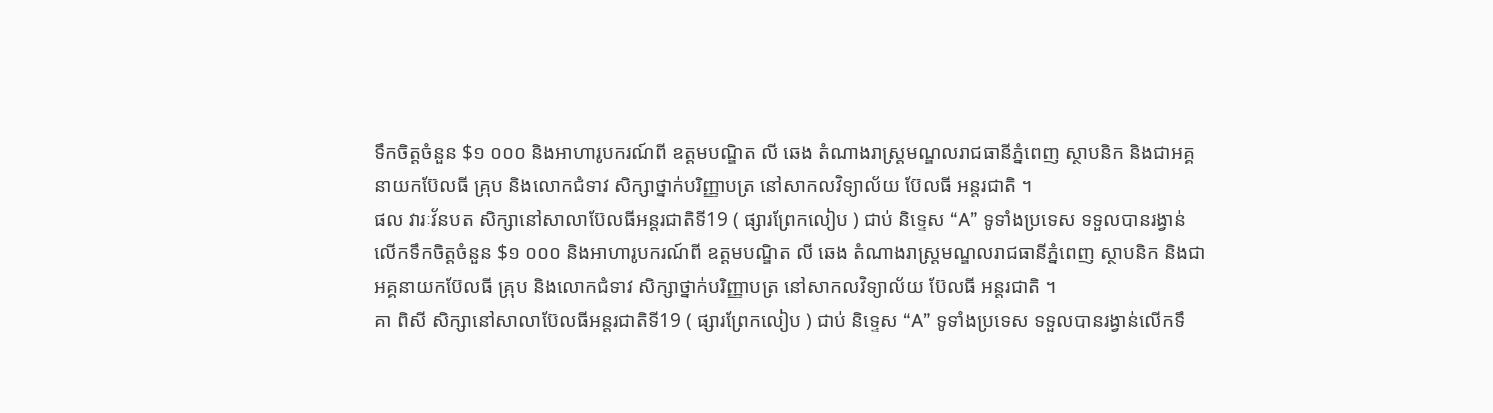ទឹកចិត្តចំនួន $១ ០០០ និងអាហារូបករណ៍ពី ឧត្តមបណ្ឌិត លី ឆេង តំណាងរាស្រ្តមណ្ឌលរាជធានីភ្នំពេញ ស្ថាបនិក និងជាអគ្គនាយកប៊ែលធី គ្រុប និងលោកជំទាវ សិក្សាថ្នាក់បរិញ្ញាបត្រ នៅសាកលវិទ្យាល័យ ប៊ែលធី អន្តរជាតិ ។
ផល វារៈវ័នបត សិក្សានៅសាលាប៊ែលធីអន្តរជាតិទី19 ( ផ្សារព្រែកលៀប ) ជាប់ និទ្ទេស “A” ទូទាំងប្រទេស ទទួលបានរង្វាន់លើកទឹកចិត្តចំនួន $១ ០០០ និងអាហារូបករណ៍ពី ឧត្តមបណ្ឌិត លី ឆេង តំណាងរាស្រ្តមណ្ឌលរាជធានីភ្នំពេញ ស្ថាបនិក និងជាអគ្គនាយកប៊ែលធី គ្រុប និងលោកជំទាវ សិក្សាថ្នាក់បរិញ្ញាបត្រ នៅសាកលវិទ្យាល័យ ប៊ែលធី អន្តរជាតិ ។
គា ពិសី សិក្សានៅសាលាប៊ែលធីអន្តរជាតិទី19 ( ផ្សារព្រែកលៀប ) ជាប់ និទ្ទេស “A” ទូទាំងប្រទេស ទទួលបានរង្វាន់លើកទឹ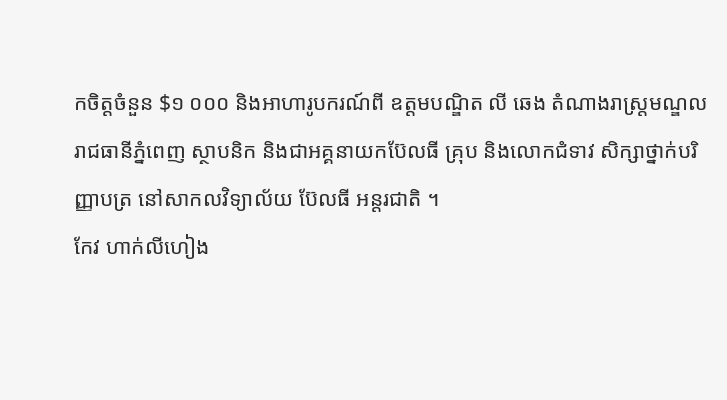កចិត្តចំនួន $១ ០០០ និងអាហារូបករណ៍ពី ឧត្តមបណ្ឌិត លី ឆេង តំណាងរាស្រ្តមណ្ឌលរាជធានីភ្នំពេញ ស្ថាបនិក និងជាអគ្គនាយកប៊ែលធី គ្រុប និងលោកជំទាវ សិក្សាថ្នាក់បរិញ្ញាបត្រ នៅសាកលវិទ្យាល័យ ប៊ែលធី អន្តរជាតិ ។
កែវ ហាក់លីហៀង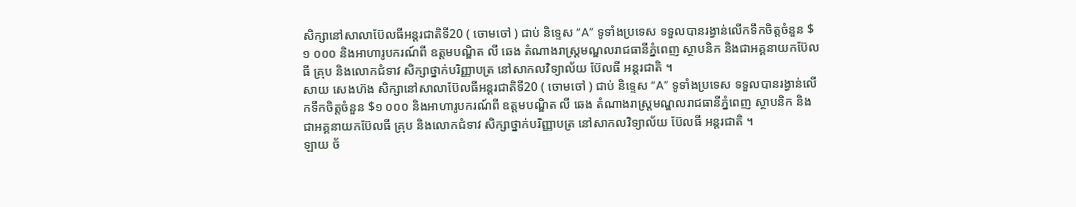សិក្សានៅសាលាប៊ែលធីអន្តរជាតិទី20 ( ចោមចៅ ) ជាប់ និទ្ទេស “A” ទូទាំងប្រទេស ទទួលបានរង្វាន់លើកទឹកចិត្តចំនួន $១ ០០០ និងអាហារូបករណ៍ពី ឧត្តមបណ្ឌិត លី ឆេង តំណាងរាស្រ្តមណ្ឌលរាជធានីភ្នំពេញ ស្ថាបនិក និងជាអគ្គនាយកប៊ែលធី គ្រុប និងលោកជំទាវ សិក្សាថ្នាក់បរិញ្ញាបត្រ នៅសាកលវិទ្យាល័យ ប៊ែលធី អន្តរជាតិ ។
សាយ សេងហ៊ង សិក្សានៅសាលាប៊ែលធីអន្តរជាតិទី20 ( ចោមចៅ ) ជាប់ និទ្ទេស “A” ទូទាំងប្រទេស ទទួលបានរង្វាន់លើកទឹកចិត្តចំនួន $១ ០០០ និងអាហារូបករណ៍ពី ឧត្តមបណ្ឌិត លី ឆេង តំណាងរាស្រ្តមណ្ឌលរាជធានីភ្នំពេញ ស្ថាបនិក និងជាអគ្គនាយកប៊ែលធី គ្រុប និងលោកជំទាវ សិក្សាថ្នាក់បរិញ្ញាបត្រ នៅសាកលវិទ្យាល័យ ប៊ែលធី អន្តរជាតិ ។
ឡាយ ច័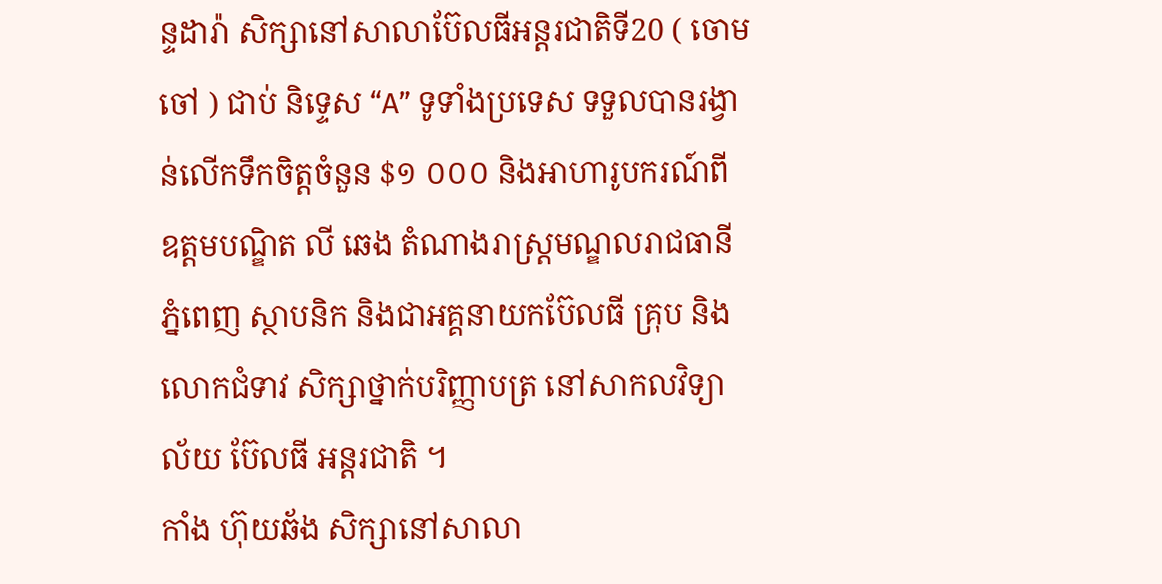ន្ទដារ៉ា សិក្សានៅសាលាប៊ែលធីអន្តរជាតិទី20 ( ចោមចៅ ) ជាប់ និទ្ទេស “A” ទូទាំងប្រទេស ទទួលបានរង្វាន់លើកទឹកចិត្តចំនួន $១ ០០០ និងអាហារូបករណ៍ពី ឧត្តមបណ្ឌិត លី ឆេង តំណាងរាស្រ្តមណ្ឌលរាជធានីភ្នំពេញ ស្ថាបនិក និងជាអគ្គនាយកប៊ែលធី គ្រុប និងលោកជំទាវ សិក្សាថ្នាក់បរិញ្ញាបត្រ នៅសាកលវិទ្យាល័យ ប៊ែលធី អន្តរជាតិ ។
កាំង ហ៊ុយឆ័ង សិក្សានៅសាលា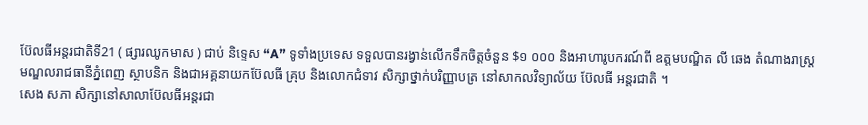ប៊ែលធីអន្តរជាតិទី21 ( ផ្សារឈូកមាស ) ជាប់ និទ្ទេស “A” ទូទាំងប្រទេស ទទួលបានរង្វាន់លើកទឹកចិត្តចំនួន $១ ០០០ និងអាហារូបករណ៍ពី ឧត្តមបណ្ឌិត លី ឆេង តំណាងរាស្រ្តមណ្ឌលរាជធានីភ្នំពេញ ស្ថាបនិក និងជាអគ្គនាយកប៊ែលធី គ្រុប និងលោកជំទាវ សិក្សាថ្នាក់បរិញ្ញាបត្រ នៅសាកលវិទ្យាល័យ ប៊ែលធី អន្តរជាតិ ។
សេង សភា សិក្សានៅសាលាប៊ែលធីអន្តរជា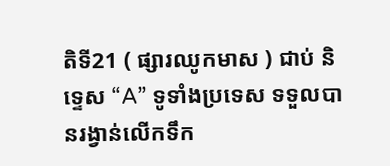តិទី21 ( ផ្សារឈូកមាស ) ជាប់ និទ្ទេស “A” ទូទាំងប្រទេស ទទួលបានរង្វាន់លើកទឹក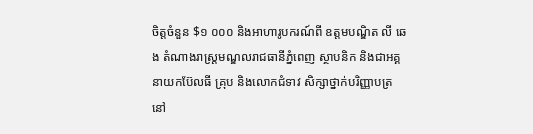ចិត្តចំនួន $១ ០០០ និងអាហារូបករណ៍ពី ឧត្តមបណ្ឌិត លី ឆេង តំណាងរាស្រ្តមណ្ឌលរាជធានីភ្នំពេញ ស្ថាបនិក និងជាអគ្គនាយកប៊ែលធី គ្រុប និងលោកជំទាវ សិក្សាថ្នាក់បរិញ្ញាបត្រ នៅ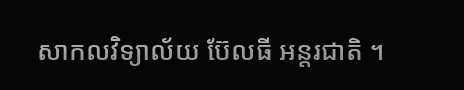សាកលវិទ្យាល័យ ប៊ែលធី អន្តរជាតិ ។